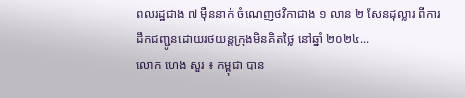ពលរដ្ឋជាង ៧ ម៉ឺននាក់ ចំណេញថវិកាជាង ១ លាន ២ សែនដុល្លារ ពីការដឹកជញ្ជូនដោយរថយន្តក្រុងមិនគិតថ្លៃ នៅឆ្នាំ ២០២៤...
លោក ហេង សួរ ៖ កម្ពុជា បាន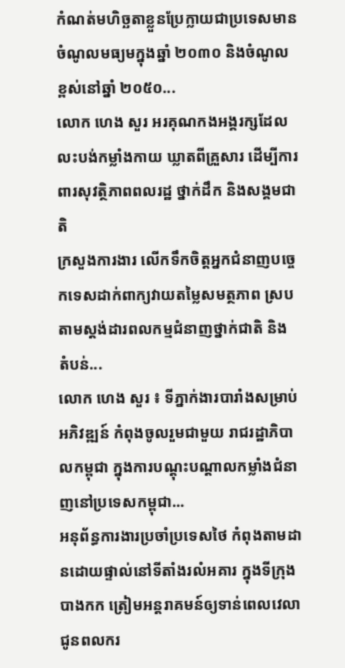កំណត់មហិច្ឆតាខ្លួនប្រែក្លាយជាប្រទេសមាន ចំណូលមធ្យមក្នុងឆ្នាំ ២០៣០ និងចំណូលខ្ពស់នៅឆ្នាំ ២០៥០...
លោក ហេង សួរ អរគុណកងអង្គរក្សដែលលះបង់កម្លាំងកាយ ឃ្លាតពីគ្រួសារ ដើម្បីការពារសុវត្ថិភាពពលរដ្ឋ ថ្នាក់ដឹក និងសង្គមជាតិ
ក្រសួងការងារ លើកទឹកចិត្តអ្នកជំនាញបច្ចេកទេសដាក់ពាក្យវាយតម្លៃសមត្ថភាព ស្របតាមស្តង់ដារពលកម្មជំនាញថ្នាក់ជាតិ និង តំបន់...
លោក ហេង សួរ ៖ ទីភ្នាក់ងារបារាំងសម្រាប់អភិវឌ្ឍន៍ កំពុងចូលរួមជាមួយ រាជរដ្ឋាភិបាលកម្ពុជា ក្នុងការបណ្ដុះបណ្ដាលកម្លាំងជំនាញនៅប្រទេសកម្ពុជា...
អនុព័ន្ធការងារប្រចាំប្រទេសថៃ កំពុងតាមដានដោយផ្ទាល់នៅទីតាំងរលំអគារ ក្នុងទីក្រុងបាងកក ត្រៀមអន្តរាគមន៍ឲ្យទាន់ពេលវេលាជូនពលករ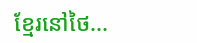ខ្មែរនៅថៃ...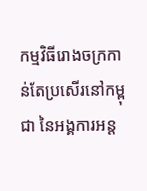កម្មវិធីរោងចក្រកាន់តែប្រសើរនៅកម្ពុជា នៃអង្គការអន្ត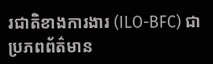រជាតិខាងការងារ (ILO-BFC) ជាប្រភពព័ត៌មាន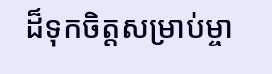ដ៏ទុកចិត្តសម្រាប់ម្ចា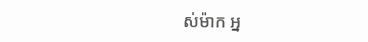ស់ម៉ាក អ្ន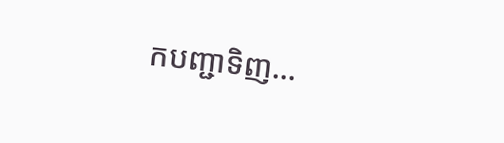កបញ្ជាទិញ...